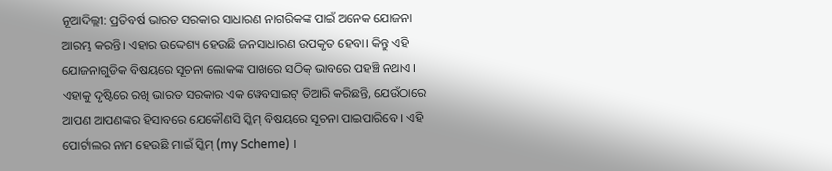ନୂଆଦିଲ୍ଲୀ: ପ୍ରତିବର୍ଷ ଭାରତ ସରକାର ସାଧାରଣ ନାଗରିକଙ୍କ ପାଇଁ ଅନେକ ଯୋଜନା ଆରମ୍ଭ କରନ୍ତି। ଏହାର ଉଦ୍ଦେଶ୍ୟ ହେଉଛି ଜନସାଧାରଣ ଉପକୃତ ହେବା। କିନ୍ତୁ ଏହି ଯୋଜନାଗୁଡିକ ବିଷୟରେ ସୂଚନା ଲୋକଙ୍କ ପାଖରେ ସଠିକ୍ ଭାବରେ ପହଞ୍ଚି ନଥାଏ । ଏହାକୁ ଦୃଷ୍ଟିରେ ରଖି ଭାରତ ସରକାର ଏକ ୱେବସାଇଟ୍ ତିଆରି କରିଛନ୍ତି, ଯେଉଁଠାରେ ଆପଣ ଆପଣଙ୍କର ହିସାବରେ ଯେକୌଣସି ସ୍କିମ୍ ବିଷୟରେ ସୂଚନା ପାଇପାରିବେ । ଏହି ପୋର୍ଟାଲର ନାମ ହେଉଛି ମାଇଁ ସ୍କିମ୍ (my Scheme) ।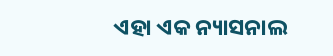ଏହା ଏକ ନ୍ୟାସନାଲ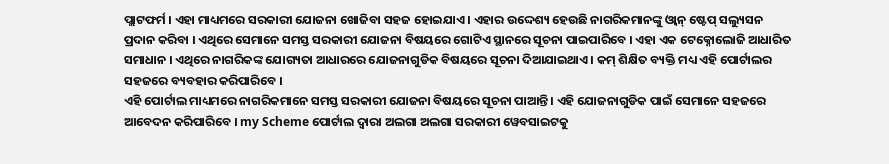ପ୍ଲାଟଫର୍ମ । ଏହା ମାଧ୍ୟମରେ ସରକାରୀ ଯୋଜନା ଖୋଜିବା ସହଜ ହୋଇଯାଏ । ଏହାର ଉଦ୍ଦେଶ୍ୟ ହେଉଛି ନାଗରିକମାନଙ୍କୁ ଓ୍ବାନ୍ ଷ୍ଟେପ୍ ସଲ୍ୟୁସନ ପ୍ରଦାନ କରିବା । ଏଥିରେ ସେମାନେ ସମସ୍ତ ସରକାରୀ ଯୋଜନା ବିଷୟରେ ଗୋଟିଏ ସ୍ଥାନରେ ସୂଚନା ପାଇପାରିବେ । ଏହା ଏକ ଟେକ୍ନୋଲୋଜି ଆଧାରିତ ସମାଧାନ । ଏଥିରେ ନାଗରିକଙ୍କ ଯୋଗ୍ୟତା ଆଧାରରେ ଯୋଜନାଗୁଡିକ ବିଷୟରେ ସୂଚନା ଦିଆଯାଇଥାଏ । କମ୍ ଶିକ୍ଷିତ ବ୍ୟକ୍ତି ମଧ୍ୟ ଏହି ପୋର୍ଟାଲର ସହଜରେ ବ୍ୟବହାର କରିପାରିବେ ।
ଏହି ପୋର୍ଟାଲ ମାଧ୍ୟମରେ ନାଗରିକମାନେ ସମସ୍ତ ସରକାରୀ ଯୋଜନା ବିଷୟରେ ସୂଚନା ପାଆନ୍ତି । ଏହି ଯୋଜନାଗୁଡିକ ପାଇଁ ସେମାନେ ସହଜରେ ଆବେଦନ କରିପାରିବେ । my Scheme ପୋର୍ଟାଲ ଦ୍ବାରା ଅଲଗା ଅଲଗା ସରକାରୀ ୱେବସାଇଟକୁ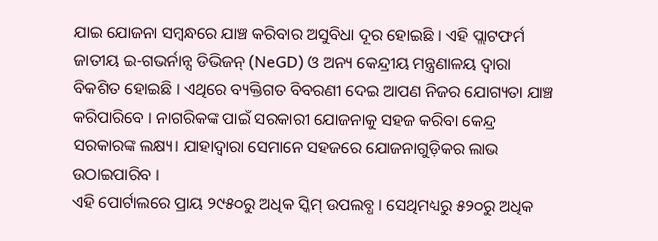ଯାଇ ଯୋଜନା ସମ୍ବନ୍ଧରେ ଯାଞ୍ଚ କରିବାର ଅସୁବିଧା ଦୂର ହୋଇଛି । ଏହି ପ୍ଲାଟଫର୍ମ ଜାତୀୟ ଇ-ଗଭର୍ନାନ୍ସ ଡିଭିଜନ୍ (NeGD) ଓ ଅନ୍ୟ କେନ୍ଦ୍ରୀୟ ମନ୍ତ୍ରଣାଳୟ ଦ୍ୱାରା ବିକଶିତ ହୋଇଛି । ଏଥିରେ ବ୍ୟକ୍ତିଗତ ବିବରଣୀ ଦେଇ ଆପଣ ନିଜର ଯୋଗ୍ୟତା ଯାଞ୍ଚ କରିପାରିବେ । ନାଗରିକଙ୍କ ପାଇଁ ସରକାରୀ ଯୋଜନାକୁ ସହଜ କରିବା କେନ୍ଦ୍ର ସରକାରଙ୍କ ଲକ୍ଷ୍ୟ। ଯାହାଦ୍ୱାରା ସେମାନେ ସହଜରେ ଯୋଜନାଗୁଡ଼ିକର ଲାଭ ଉଠାଇପାରିବ ।
ଏହି ପୋର୍ଟାଲରେ ପ୍ରାୟ ୨୯୫୦ରୁ ଅଧିକ ସ୍କିମ୍ ଉପଲବ୍ଧ । ସେଥିମଧ୍ୟରୁ ୫୨୦ରୁ ଅଧିକ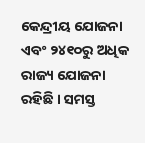କେନ୍ଦ୍ରୀୟ ଯୋଜନା ଏବଂ ୨୪୧୦ରୁ ଅଧିକ ରାଜ୍ୟ ଯୋଜନା ରହିଛି । ସମସ୍ତ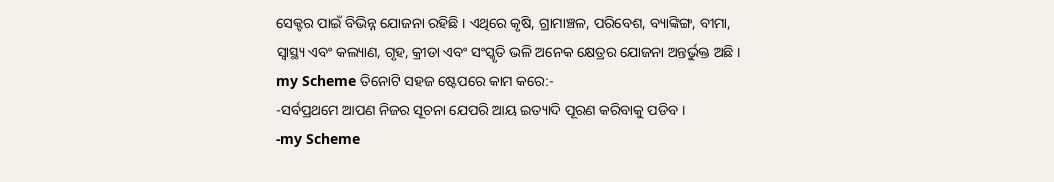ସେକ୍ଟର ପାଇଁ ବିଭିନ୍ନ ଯୋଜନା ରହିଛି । ଏଥିରେ କୃଷି, ଗ୍ରାମାଞ୍ଚଳ, ପରିବେଶ, ବ୍ୟାଙ୍କିଙ୍ଗ, ବୀମା, ସ୍ୱାସ୍ଥ୍ୟ ଏବଂ କଲ୍ୟାଣ, ଗୃହ, କ୍ରୀଡା ଏବଂ ସଂସ୍କୃତି ଭଳି ଅନେକ କ୍ଷେତ୍ରର ଯୋଜନା ଅନ୍ତର୍ଭୁକ୍ତ ଅଛି ।
my Scheme ତିନୋଟି ସହଜ ଷ୍ଟେପରେ କାମ କରେ:-
-ସର୍ବପ୍ରଥମେ ଆପଣ ନିଜର ସୂଚନା ଯେପରି ଆୟ ଇତ୍ୟାଦି ପୂରଣ କରିବାକୁ ପଡିବ ।
-my Scheme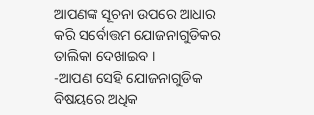ଆପଣଙ୍କ ସୂଚନା ଉପରେ ଆଧାର କରି ସର୍ବୋତ୍ତମ ଯୋଜନାଗୁଡିକର ତାଲିକା ଦେଖାଇବ ।
-ଆପଣ ସେହି ଯୋଜନାଗୁଡିକ ବିଷୟରେ ଅଧିକ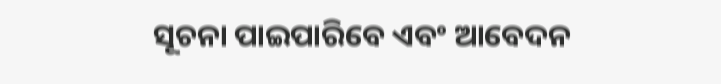ସୂଚନା ପାଇପାରିବେ ଏବଂ ଆବେଦନ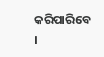କରିପାରିବେ ।